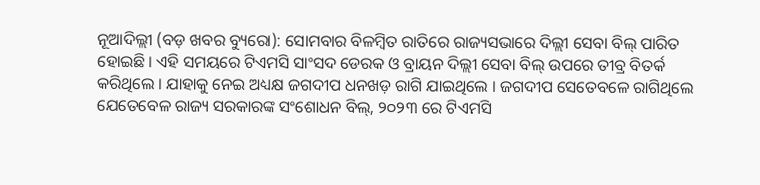ନୂଆଦିଲ୍ଲୀ (ବଡ଼ ଖବର ବ୍ୟୁରୋ): ସୋମବାର ବିଳମ୍ବିତ ରାତିରେ ରାଜ୍ୟସଭାରେ ଦିଲ୍ଲୀ ସେବା ବିଲ୍ ପାରିତ ହୋଇଛି । ଏହି ସମୟରେ ଟିଏମସି ସାଂସଦ ଡେରକ ଓ ବ୍ରାୟନ ଦିଲ୍ଲୀ ସେବା ବିଲ୍ ଉପରେ ତୀବ୍ର ବିତର୍କ କରିଥିଲେ । ଯାହାକୁ ନେଇ ଅଧ୍ୟକ୍ଷ ଜଗଦୀପ ଧନଖଡ଼ ରାଗି ଯାଇଥିଲେ । ଜଗଦୀପ ସେତେବଳେ ରାଗିଥିଲେ ଯେତେବେଳ ରାଜ୍ୟ ସରକାରଙ୍କ ସଂଶୋଧନ ବିଲ୍, ୨୦୨୩ ରେ ଟିଏମସି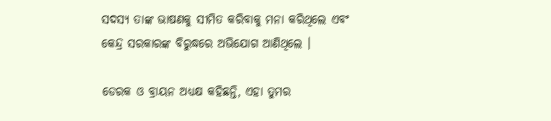ସଦସ୍ୟ ତାଙ୍କ ଭାଷଣକୁ ସୀମିତ କରିବାକୁ ମନା କରିଥିଲେ ଏବଂ କେନ୍ଦ୍ର ସରକାରଙ୍କ ବିରୁଦ୍ଧରେ ଅଭିଯୋଗ ଆଣିଥିଲେ ।

ଡେରକ ଓ ବ୍ରାୟନ ଅଧ୍ୟକ୍ଷ କହିଛନ୍ତି, ଏହା ତୁମର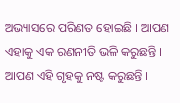ଅଭ୍ୟାସରେ ପରିଣତ ହୋଇଛି । ଆପଣ ଏହାକୁ ଏକ ରଣନୀତି ଭଳି କରୁଛନ୍ତି । ଆପଣ ଏହି ଗୃହକୁ ନଷ୍ଟ କରୁଛନ୍ତି ।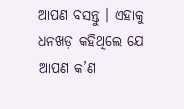ଆପଣ ବସନ୍ତୁ । ଏହାକୁ ଧନଖଡ଼ କହିଥିଲେ ଯେ ଆପଣ କ’ଣ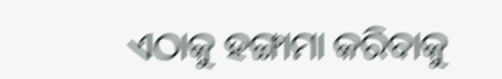ଏଠାକୁ ହଙ୍ଗାମା କରିବାକୁ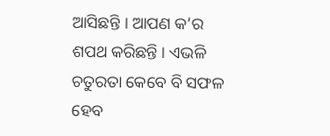ଆସିଛନ୍ତି । ଆପଣ କ’ର ଶପଥ କରିଛନ୍ତି । ଏଭଳି ଚତୁରତା କେବେ ବି ସଫଳ ହେବ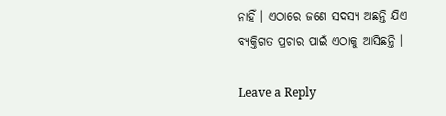ନାହିଁ । ଏଠାରେ ଜଣେ ସଦସ୍ୟ ଅଛନ୍ତି ଯିଏ ବ୍ୟକ୍ତିଗତ ପ୍ରଚାର ପାଇଁ ଏଠାକୁ ଆସିଛନ୍ତି ।

Leave a Reply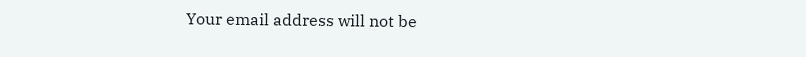Your email address will not be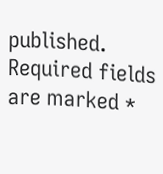published. Required fields are marked *